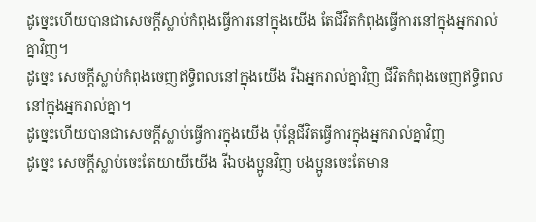ដូច្នេះហើយបានជាសេចក្តីស្លាប់កំពុងធ្វើការនៅក្នុងយើង តែជីវិតកំពុងធ្វើការនៅក្នុងអ្នករាល់គ្នាវិញ។
ដូច្នេះ សេចក្ដីស្លាប់កំពុងចេញឥទ្ធិពលនៅក្នុងយើង រីឯអ្នករាល់គ្នាវិញ ជីវិតកំពុងចេញឥទ្ធិពលនៅក្នុងអ្នករាល់គ្នា។
ដូច្នេះហើយបានជាសេចក្ដីស្លាប់ធ្វើការក្នុងយើង ប៉ុន្ដែជីវិតធ្វើការក្នុងអ្នករាល់គ្នាវិញ
ដូច្នេះ សេចក្ដីស្លាប់ចេះតែយាយីយើង រីឯបងប្អូនវិញ បងប្អូនចេះតែមាន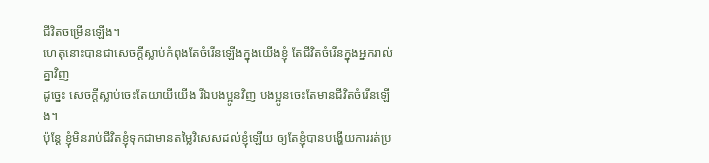ជីវិតចម្រើនឡើង។
ហេតុនោះបានជាសេចក្ដីស្លាប់កំពុងតែចំរើនឡើងក្នុងយើងខ្ញុំ តែជីវិតចំរើនក្នុងអ្នករាល់គ្នាវិញ
ដូច្នេះ សេចក្ដីស្លាប់ចេះតែយាយីយើង រីឯបងប្អូនវិញ បងប្អូនចេះតែមានជីវិតចំរើនឡើង។
ប៉ុន្តែ ខ្ញុំមិនរាប់ជីវិតខ្ញុំទុកជាមានតម្លៃវិសេសដល់ខ្ញុំឡើយ ឲ្យតែខ្ញុំបានបង្ហើយការរត់ប្រ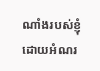ណាំងរបស់ខ្ញុំ ដោយអំណរ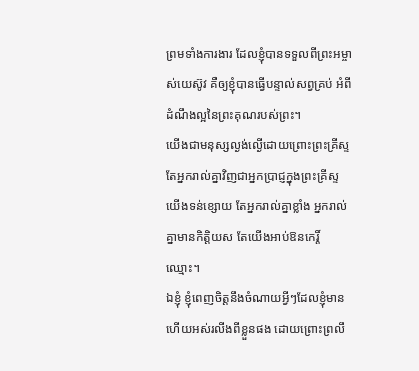ព្រមទាំងការងារ ដែលខ្ញុំបានទទួលពីព្រះអម្ចាស់យេស៊ូវ គឺឲ្យខ្ញុំបានធ្វើបន្ទាល់សព្វគ្រប់ អំពីដំណឹងល្អនៃព្រះគុណរបស់ព្រះ។
យើងជាមនុស្សល្ងង់ល្ងើដោយព្រោះព្រះគ្រីស្ទ តែអ្នករាល់គ្នាវិញជាអ្នកប្រាជ្ញក្នុងព្រះគ្រីស្ទ យើងទន់ខ្សោយ តែអ្នករាល់គ្នាខ្លាំង អ្នករាល់គ្នាមានកិត្តិយស តែយើងអាប់ឱនកេរ្តិ៍ឈ្មោះ។
ឯខ្ញុំ ខ្ញុំពេញចិត្តនឹងចំណាយអ្វីៗដែលខ្ញុំមាន ហើយអស់រលីងពីខ្លួនផង ដោយព្រោះព្រលឹ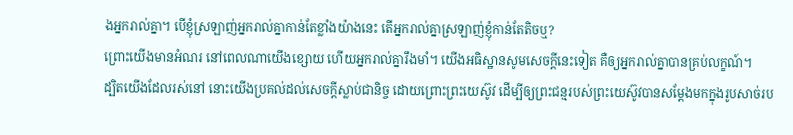ងអ្នករាល់គ្នា។ បើខ្ញុំស្រឡាញ់អ្នករាល់គ្នាកាន់តែខ្លាំងយ៉ាងនេះ តើអ្នករាល់គ្នាស្រឡាញ់ខ្ញុំកាន់តែតិចឬ?
ព្រោះយើងមានអំណរ នៅពេលណាយើងខ្សោយ ហើយអ្នករាល់គ្នារឹងមាំ។ យើងអធិស្ឋានសូមសេចក្តីនេះទៀត គឺឲ្យអ្នករាល់គ្នាបានគ្រប់លក្ខណ៍។
ដ្បិតយើងដែលរស់នៅ នោះយើងប្រគល់ដល់សេចក្តីស្លាប់ជានិច្ច ដោយព្រោះព្រះយេស៊ូវ ដើម្បីឲ្យព្រះជន្មរបស់ព្រះយេស៊ូវបានសម្ដែងមកក្នុងរូបសាច់រប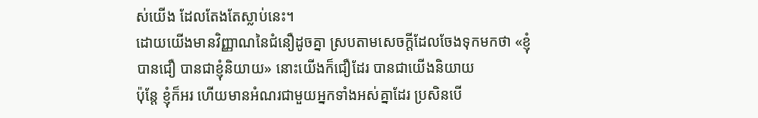ស់យើង ដែលតែងតែស្លាប់នេះ។
ដោយយើងមានវិញ្ញាណនៃជំនឿដូចគ្នា ស្របតាមសេចក្តីដែលចែងទុកមកថា «ខ្ញុំបានជឿ បានជាខ្ញុំនិយាយ» នោះយើងក៏ជឿដែរ បានជាយើងនិយាយ
ប៉ុន្តែ ខ្ញុំក៏អរ ហើយមានអំណរជាមួយអ្នកទាំងអស់គ្នាដែរ ប្រសិនបើ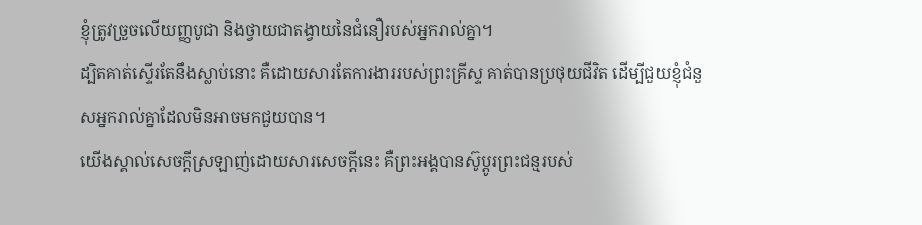ខ្ញុំត្រូវច្រួចលើយញ្ញបូជា និងថ្វាយជាតង្វាយនៃជំនឿរបស់អ្នករាល់គ្នា។
ដ្បិតគាត់ស្ទើរតែនឹងស្លាប់នោះ គឺដោយសារតែការងាររបស់ព្រះគ្រីស្ទ គាត់បានប្រថុយជីវិត ដើម្បីជួយខ្ញុំជំនួសអ្នករាល់គ្នាដែលមិនអាចមកជួយបាន។
យើងស្គាល់សេចក្ដីស្រឡាញ់ដោយសារសេចក្ដីនេះ គឺព្រះអង្គបានស៊ូប្តូរព្រះជន្មរបស់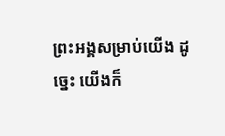ព្រះអង្គសម្រាប់យើង ដូច្នេះ យើងក៏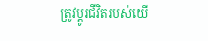ត្រូវប្តូរជីវិតរបស់យើ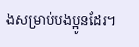ងសម្រាប់បងប្អូនដែរ។